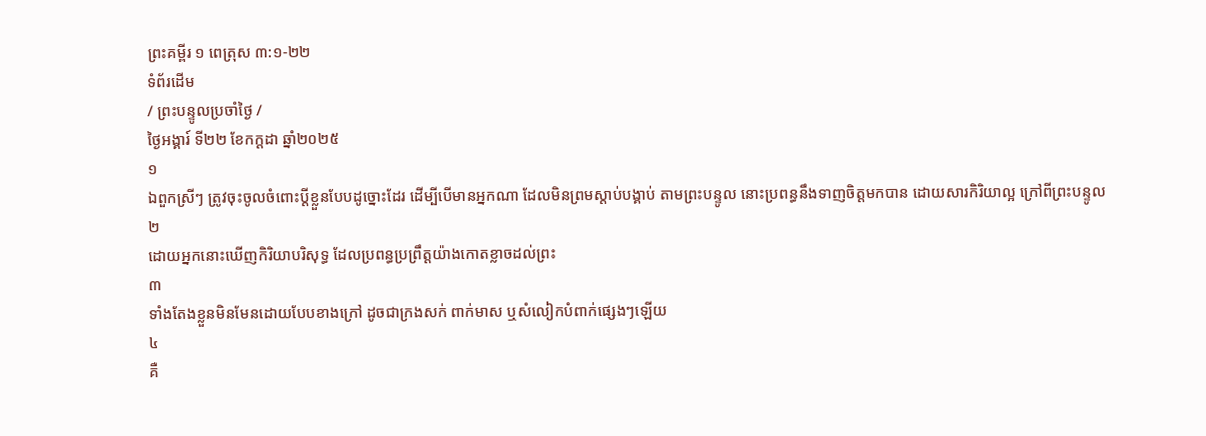ព្រះគម្ពីរ ១ ពេត្រុស ៣:១-២២
ទំព័រដើម
/ ព្រះបន្ទូលប្រចាំថ្ងៃ /
ថ្ងៃអង្គារ៍ ទី២២ ខែកក្តដា ឆ្នាំ២០២៥
១
ឯពួកស្រីៗ ត្រូវចុះចូលចំពោះប្ដីខ្លួនបែបដូច្នោះដែរ ដើម្បីបើមានអ្នកណា ដែលមិនព្រមស្តាប់បង្គាប់ តាមព្រះបន្ទូល នោះប្រពន្ធនឹងទាញចិត្តមកបាន ដោយសារកិរិយាល្អ ក្រៅពីព្រះបន្ទូល
២
ដោយអ្នកនោះឃើញកិរិយាបរិសុទ្ធ ដែលប្រពន្ធប្រព្រឹត្តយ៉ាងកោតខ្លាចដល់ព្រះ
៣
ទាំងតែងខ្លួនមិនមែនដោយបែបខាងក្រៅ ដូចជាក្រងសក់ ពាក់មាស ឬសំលៀកបំពាក់ផ្សេងៗឡើយ
៤
គឺ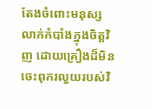តែងចំពោះមនុស្សលាក់កំបាំងក្នុងចិត្តវិញ ដោយគ្រឿងដ៏មិនចេះពុករលួយរបស់វិ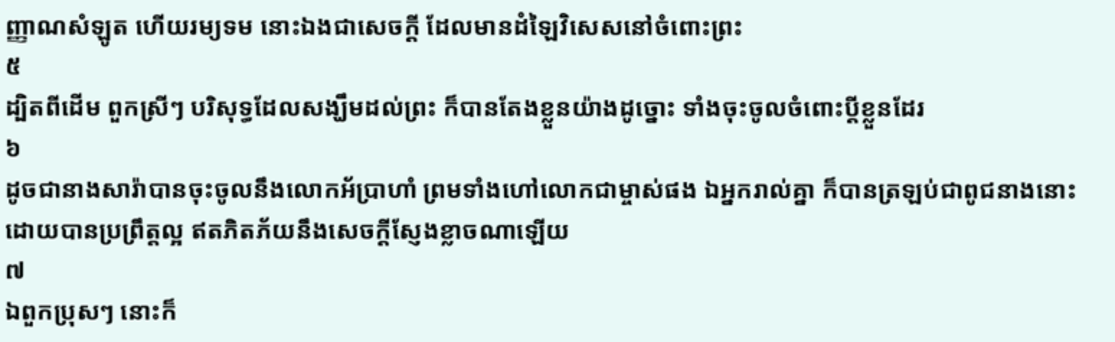ញ្ញាណសំឡូត ហើយរម្យទម នោះឯងជាសេចក្ដី ដែលមានដំឡៃវិសេសនៅចំពោះព្រះ
៥
ដ្បិតពីដើម ពួកស្រីៗ បរិសុទ្ធដែលសង្ឃឹមដល់ព្រះ ក៏បានតែងខ្លួនយ៉ាងដូច្នោះ ទាំងចុះចូលចំពោះប្ដីខ្លួនដែរ
៦
ដូចជានាងសារ៉ាបានចុះចូលនឹងលោកអ័ប្រាហាំ ព្រមទាំងហៅលោកជាម្ចាស់ផង ឯអ្នករាល់គ្នា ក៏បានត្រឡប់ជាពូជនាងនោះ ដោយបានប្រព្រឹត្តល្អ ឥតភិតភ័យនឹងសេចក្ដីស្ញែងខ្លាចណាឡើយ
៧
ឯពួកប្រុសៗ នោះក៏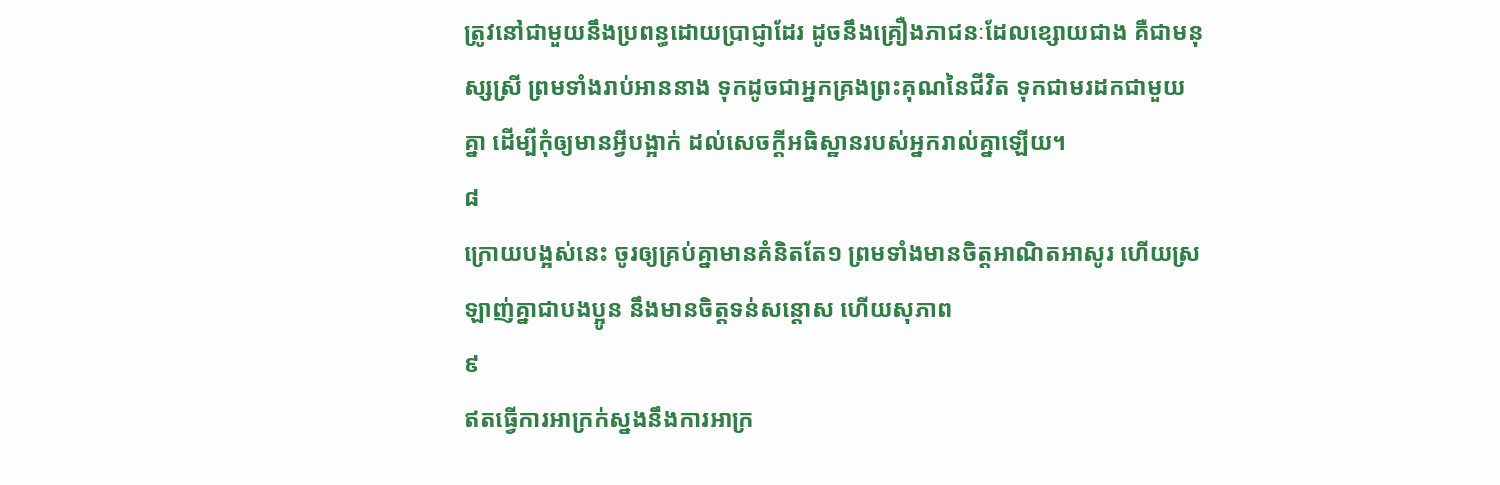ត្រូវនៅជាមួយនឹងប្រពន្ធដោយប្រាជ្ញាដែរ ដូចនឹងគ្រឿងភាជនៈដែលខ្សោយជាង គឺជាមនុស្សស្រី ព្រមទាំងរាប់អាននាង ទុកដូចជាអ្នកគ្រងព្រះគុណនៃជីវិត ទុកជាមរដកជាមួយគ្នា ដើម្បីកុំឲ្យមានអ្វីបង្អាក់ ដល់សេចក្ដីអធិស្ឋានរបស់អ្នករាល់គ្នាឡើយ។
៨
ក្រោយបង្អស់នេះ ចូរឲ្យគ្រប់គ្នាមានគំនិតតែ១ ព្រមទាំងមានចិត្តអាណិតអាសូរ ហើយស្រឡាញ់គ្នាជាបងប្អូន នឹងមានចិត្តទន់សន្តោស ហើយសុភាព
៩
ឥតធ្វើការអាក្រក់ស្នងនឹងការអាក្រ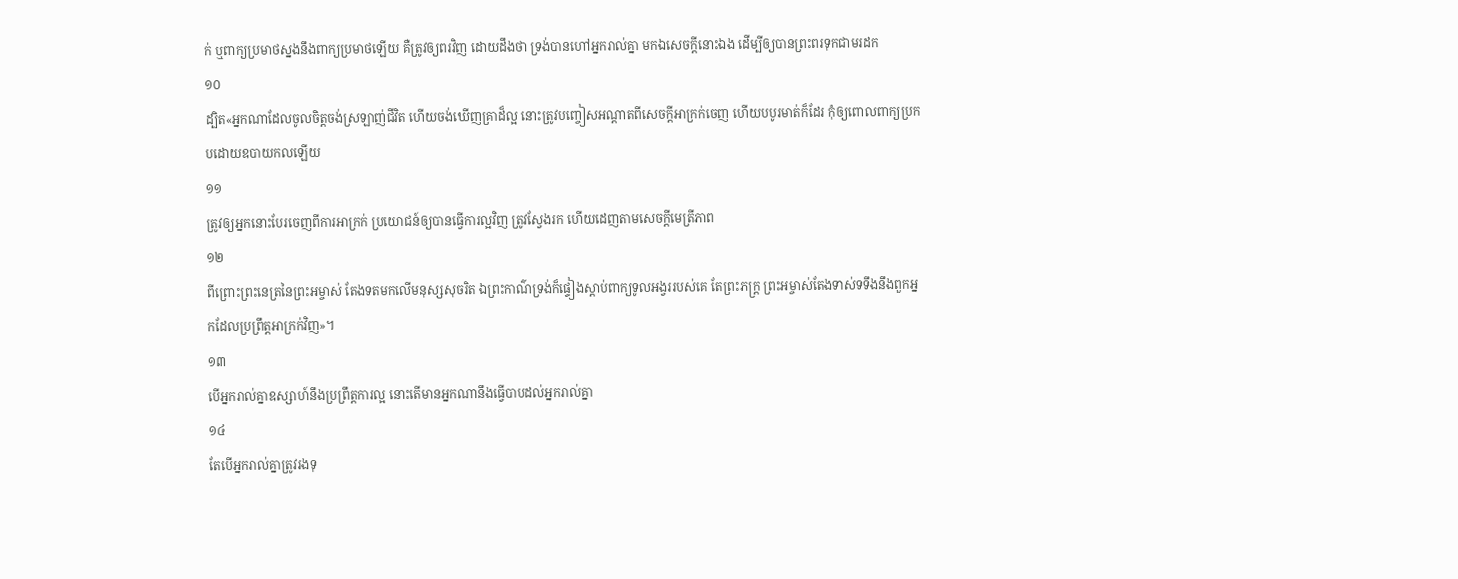ក់ ឬពាក្យប្រមាថស្នងនឹងពាក្យប្រមាថឡើយ គឺត្រូវឲ្យពរវិញ ដោយដឹងថា ទ្រង់បានហៅអ្នករាល់គ្នា មកឯសេចក្ដីនោះឯង ដើម្បីឲ្យបានព្រះពរទុកជាមរដក
១០
ដ្បិត«អ្នកណាដែលចូលចិត្តចង់ស្រឡាញ់ជីវិត ហើយចង់ឃើញគ្រាដ៏ល្អ នោះត្រូវបញ្ចៀសអណ្តាតពីសេចក្ដីអាក្រក់ចេញ ហើយបបូរមាត់ក៏ដែរ កុំឲ្យពោលពាក្យប្រកបដោយឧបាយកលឡើយ
១១
ត្រូវឲ្យអ្នកនោះបែរចេញពីការអាក្រក់ ប្រយោជន៍ឲ្យបានធ្វើការល្អវិញ ត្រូវស្វែងរក ហើយដេញតាមសេចក្ដីមេត្រីភាព
១២
ពីព្រោះព្រះនេត្រនៃព្រះអម្ចាស់ តែងទតមកលើមនុស្សសុចរិត ឯព្រះកាណ៌ទ្រង់ក៏ផ្ទៀងស្តាប់ពាក្យទូលអង្វររបស់គេ តែព្រះភក្ត្រ ព្រះអម្ចាស់តែងទាស់ទទឹងនឹងពួកអ្នកដែលប្រព្រឹត្តអាក្រក់វិញ»។
១៣
បើអ្នករាល់គ្នាឧស្សាហ៍នឹងប្រព្រឹត្តការល្អ នោះតើមានអ្នកណានឹងធ្វើបាបដល់អ្នករាល់គ្នា
១៤
តែបើអ្នករាល់គ្នាត្រូវរងទុ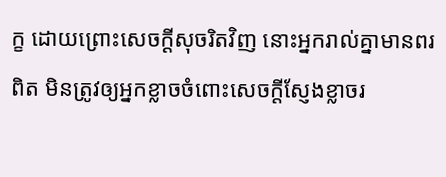ក្ខ ដោយព្រោះសេចក្ដីសុចរិតវិញ នោះអ្នករាល់គ្នាមានពរពិត មិនត្រូវឲ្យអ្នកខ្លាចចំពោះសេចក្ដីស្ញែងខ្លាចរ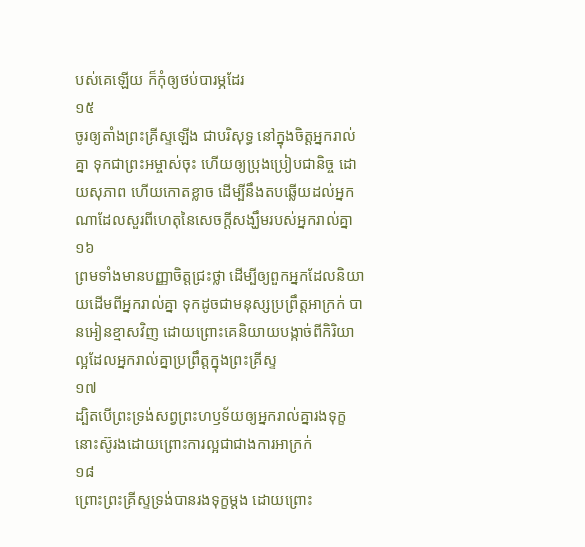បស់គេឡើយ ក៏កុំឲ្យថប់បារម្ភដែរ
១៥
ចូរឲ្យតាំងព្រះគ្រីស្ទឡើង ជាបរិសុទ្ធ នៅក្នុងចិត្តអ្នករាល់គ្នា ទុកជាព្រះអម្ចាស់ចុះ ហើយឲ្យប្រុងប្រៀបជានិច្ច ដោយសុភាព ហើយកោតខ្លាច ដើម្បីនឹងតបឆ្លើយដល់អ្នកណាដែលសួរពីហេតុនៃសេចក្ដីសង្ឃឹមរបស់អ្នករាល់គ្នា
១៦
ព្រមទាំងមានបញ្ញាចិត្តជ្រះថ្លា ដើម្បីឲ្យពួកអ្នកដែលនិយាយដើមពីអ្នករាល់គ្នា ទុកដូចជាមនុស្សប្រព្រឹត្តអាក្រក់ បានអៀនខ្មាសវិញ ដោយព្រោះគេនិយាយបង្កាច់ពីកិរិយាល្អដែលអ្នករាល់គ្នាប្រព្រឹត្តក្នុងព្រះគ្រីស្ទ
១៧
ដ្បិតបើព្រះទ្រង់សព្វព្រះហឫទ័យឲ្យអ្នករាល់គ្នារងទុក្ខ នោះស៊ូរងដោយព្រោះការល្អជាជាងការអាក្រក់
១៨
ព្រោះព្រះគ្រីស្ទទ្រង់បានរងទុក្ខម្តង ដោយព្រោះ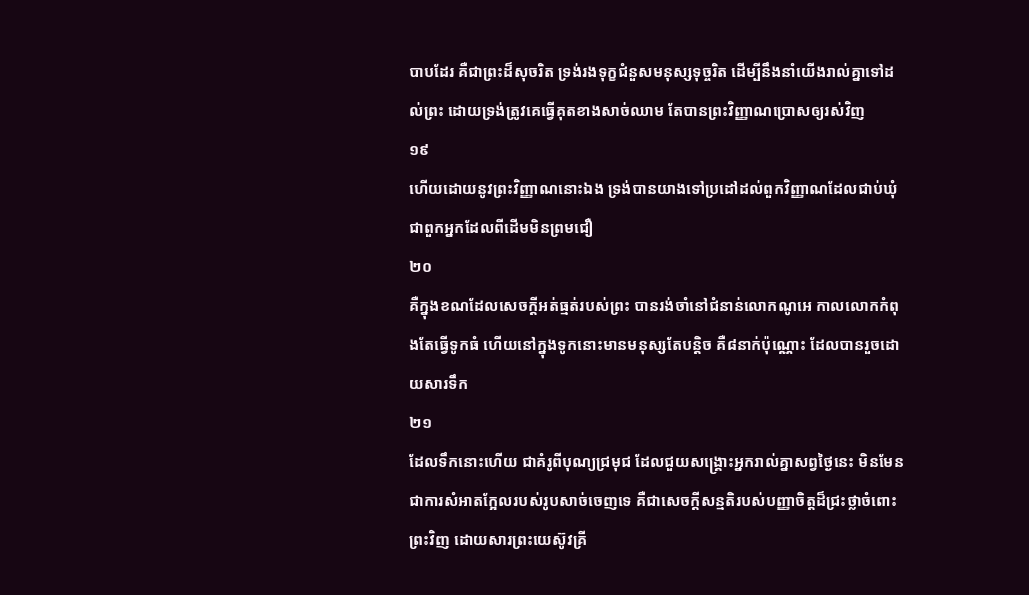បាបដែរ គឺជាព្រះដ៏សុចរិត ទ្រង់រងទុក្ខជំនួសមនុស្សទុច្ចរិត ដើម្បីនឹងនាំយើងរាល់គ្នាទៅដល់ព្រះ ដោយទ្រង់ត្រូវគេធ្វើគុតខាងសាច់ឈាម តែបានព្រះវិញ្ញាណប្រោសឲ្យរស់វិញ
១៩
ហើយដោយនូវព្រះវិញ្ញាណនោះឯង ទ្រង់បានយាងទៅប្រដៅដល់ពួកវិញ្ញាណដែលជាប់ឃុំ ជាពួកអ្នកដែលពីដើមមិនព្រមជឿ
២០
គឺក្នុងខណដែលសេចក្ដីអត់ធ្មត់របស់ព្រះ បានរង់ចាំនៅជំនាន់លោកណូអេ កាលលោកកំពុងតែធ្វើទូកធំ ហើយនៅក្នុងទូកនោះមានមនុស្សតែបន្តិច គឺ៨នាក់ប៉ុណ្ណោះ ដែលបានរួចដោយសារទឹក
២១
ដែលទឹកនោះហើយ ជាគំរូពីបុណ្យជ្រមុជ ដែលជួយសង្គ្រោះអ្នករាល់គ្នាសព្វថ្ងៃនេះ មិនមែនជាការសំអាតក្អែលរបស់រូបសាច់ចេញទេ គឺជាសេចក្ដីសន្មតិរបស់បញ្ញាចិត្តដ៏ជ្រះថ្លាចំពោះព្រះវិញ ដោយសារព្រះយេស៊ូវគ្រី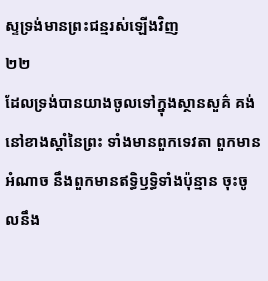ស្ទទ្រង់មានព្រះជន្មរស់ឡើងវិញ
២២
ដែលទ្រង់បានយាងចូលទៅក្នុងស្ថានសួគ៌ គង់នៅខាងស្តាំនៃព្រះ ទាំងមានពួកទេវតា ពួកមានអំណាច នឹងពួកមានឥទ្ធិឫទ្ធិទាំងប៉ុន្មាន ចុះចូលនឹង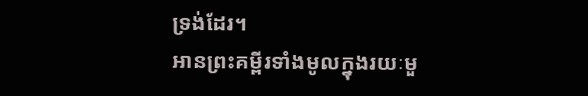ទ្រង់ដែរ។
អានព្រះគម្ពីរទាំងមូលក្នុងរយៈមួ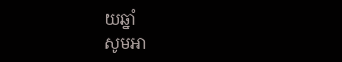យឆ្នាំ
សូមអា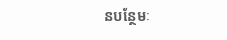នបន្ថែមៈ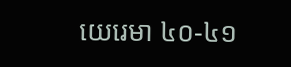យេរេមា ៤០-៤១